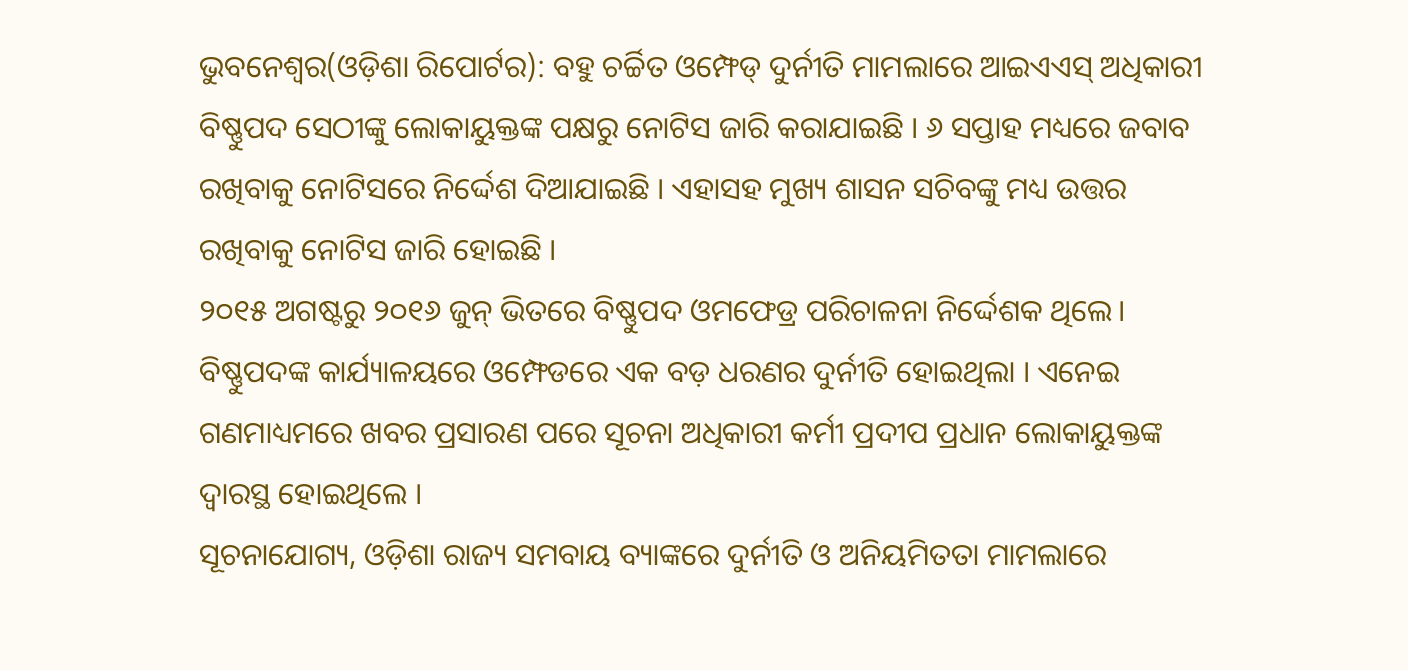ଭୁବନେଶ୍ୱର(ଓଡ଼ିଶା ରିପୋର୍ଟର): ବହୁ ଚର୍ଚ୍ଚିତ ଓମ୍ଫେଡ୍ ଦୁର୍ନୀତି ମାମଲାରେ ଆଇଏଏସ୍ ଅଧିକାରୀ ବିଷ୍ଣୁପଦ ସେଠୀଙ୍କୁ ଲୋକାୟୁକ୍ତଙ୍କ ପକ୍ଷରୁ ନୋଟିସ ଜାରି କରାଯାଇଛି । ୬ ସପ୍ତାହ ମଧ୍ୟରେ ଜବାବ ରଖିବାକୁ ନୋଟିସରେ ନିର୍ଦ୍ଦେଶ ଦିଆଯାଇଛି । ଏହାସହ ମୁଖ୍ୟ ଶାସନ ସଚିବଙ୍କୁ ମଧ୍ୟ ଉତ୍ତର ରଖିବାକୁ ନୋଟିସ ଜାରି ହୋଇଛି ।
୨୦୧୫ ଅଗଷ୍ଟରୁ ୨୦୧୬ ଜୁନ୍ ଭିତରେ ବିଷ୍ଣୁପଦ ଓମଫେଡ୍ର ପରିଚାଳନା ନିର୍ଦ୍ଦେଶକ ଥିଲେ। ବିଷ୍ଣୁପଦଙ୍କ କାର୍ଯ୍ୟାଳୟରେ ଓମ୍ଫେଡରେ ଏକ ବଡ଼ ଧରଣର ଦୁର୍ନୀତି ହୋଇଥିଲା । ଏନେଇ ଗଣମାଧ୍ୟମରେ ଖବର ପ୍ରସାରଣ ପରେ ସୂଚନା ଅଧିକାରୀ କର୍ମୀ ପ୍ରଦୀପ ପ୍ରଧାନ ଲୋକାୟୁକ୍ତଙ୍କ ଦ୍ୱାରସ୍ଥ ହୋଇଥିଲେ ।
ସୂଚନାଯୋଗ୍ୟ, ଓଡ଼ିଶା ରାଜ୍ୟ ସମବାୟ ବ୍ୟାଙ୍କରେ ଦୁର୍ନୀତି ଓ ଅନିୟମିତତା ମାମଲାରେ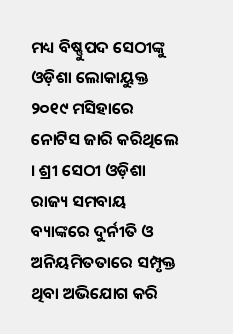ମଧ୍ୟ ବିଷ୍ଣୁପଦ ସେଠୀଙ୍କୁ ଓଡ଼ିଶା ଲୋକାୟୁକ୍ତ ୨୦୧୯ ମସିହାରେ ନୋଟିସ ଜାରି କରିଥିଲେ । ଶ୍ରୀ ସେଠୀ ଓଡ଼ିଶା ରାଜ୍ୟ ସମବାୟ ବ୍ୟାଙ୍କରେ ଦୁର୍ନୀତି ଓ ଅନିୟମିତତାରେ ସମ୍ପୃକ୍ତ ଥିବା ଅଭିଯୋଗ କରି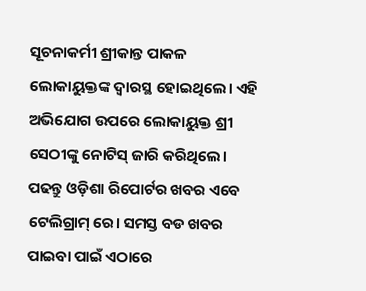ସୂଚନାକର୍ମୀ ଶ୍ରୀକାନ୍ତ ପାକଳ ଲୋକାୟୁକ୍ତଙ୍କ ଦ୍ୱାରସ୍ଥ ହୋଇଥିଲେ। ଏହି ଅଭିଯୋଗ ଉପରେ ଲୋକାୟୁକ୍ତ ଶ୍ରୀ ସେଠୀଙ୍କୁ ନୋଟିସ୍ ଜାରି କରିଥିଲେ।
ପଢନ୍ତୁ ଓଡ଼ିଶା ରିପୋର୍ଟର ଖବର ଏବେ ଟେଲିଗ୍ରାମ୍ ରେ। ସମସ୍ତ ବଡ ଖବର ପାଇବା ପାଇଁ ଏଠାରେ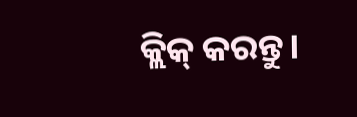କ୍ଲିକ୍ କରନ୍ତୁ।